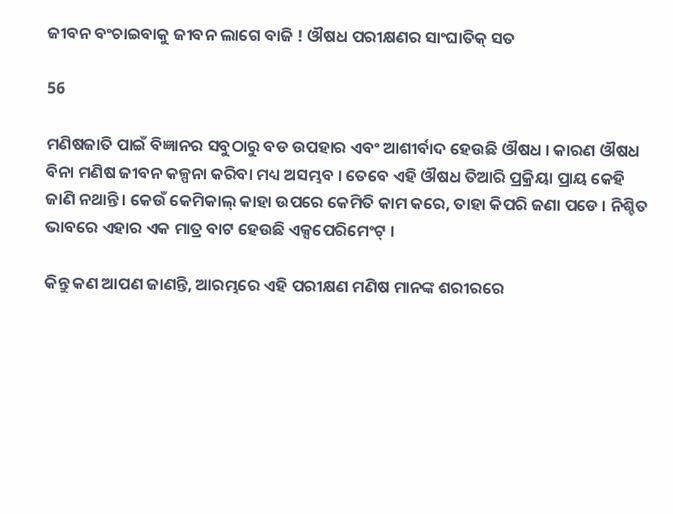ଜୀବନ ବଂଚାଇବାକୁ ଜୀବନ ଲାଗେ ବାଜି ! ଔଷଧ ପରୀକ୍ଷଣର ସାଂଘାତିକ୍ ସତ

56

ମଣିଷଜାତି ପାଇଁ ବିଜ୍ଞାନର ସବୁଠାରୁ ବଡ ଉପହାର ଏବଂ ଆଶୀର୍ବାଦ ହେଉଛି ଔଷଧ । କାରଣ ଔଷଧ ବିନା ମଣିଷ ଜୀବନ କଳ୍ପନା କରିବା ମଧ୍ୟ ଅସମ୍ଭବ । ତେବେ ଏହି ଔଷଧ ତିଆରି ପ୍ରକ୍ରିୟା ପ୍ରାୟ କେହି ଜାଣି ନଥାନ୍ତି । କେଉଁ କେମିକାଲ୍ କାହା ଉପରେ କେମିତି କାମ କରେ, ତାହା କିପରି ଜଣା ପଡେ । ନିଶ୍ଚିତ ଭାବରେ ଏହାର ଏକ ମାତ୍ର ବାଟ ହେଉଛି ଏକ୍ସପେରିମେଂଟ୍ ।

କିନ୍ତୁ କଣ ଆପଣ ଜାଣନ୍ତି, ଆରମ୍ଭରେ ଏହି ପରୀକ୍ଷଣ ମଣିଷ ମାନଙ୍କ ଶରୀରରେ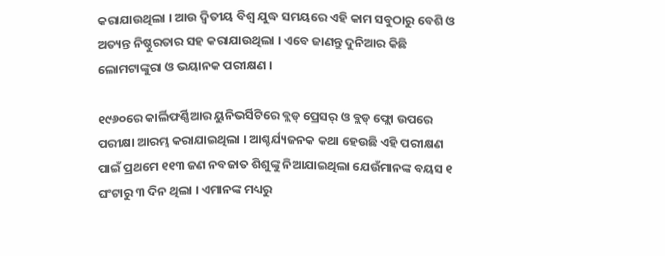କରାଯାଉଥିଲା । ଆଉ ଦ୍ୱିତୀୟ ବିଶ୍ୱ ଯୁଦ୍ଧ ସମୟରେ ଏହି କାମ ସବୁଠାରୁ ବେଶି ଓ ଅତ୍ୟନ୍ତ ନିଷ୍ଠୁରତାର ସହ କରାଯାଉଥିଲା । ଏବେ ଜାଣନ୍ତୁ ଦୁନିଆର କିଛି ଲୋମଟାଙ୍କୁରା ଓ ଭୟାନକ ପରୀକ୍ଷଣ ।

୧୯୬୦ରେ କାର୍ଲିଫର୍ଣ୍ଣିଆର ୟୁନିଭର୍ସିଟିରେ ବ୍ଲଡ୍ ପ୍ରେସର୍ ଓ ବ୍ଲଡ୍ ଫ୍ଲୋ ଉପରେ ପରୀକ୍ଷା ଆରମ୍ଭ କରାଯାଇଥିଲା । ଆଶ୍ଚର୍ଯ୍ୟଜନକ କଥା ହେଉଛି ଏହି ପରୀକ୍ଷଣ ପାଇଁ ପ୍ରଥମେ ୧୧୩ ଜଣ ନବଜାତ ଶିଶୁଙ୍କୁ ନିଆଯାଇଥିଲା ଯେଉଁମାନଙ୍କ ବୟସ ୧ ଘଂଟାରୁ ୩ ଦିନ ଥିଲା । ଏମାନଙ୍କ ମଧ୍ୟରୁ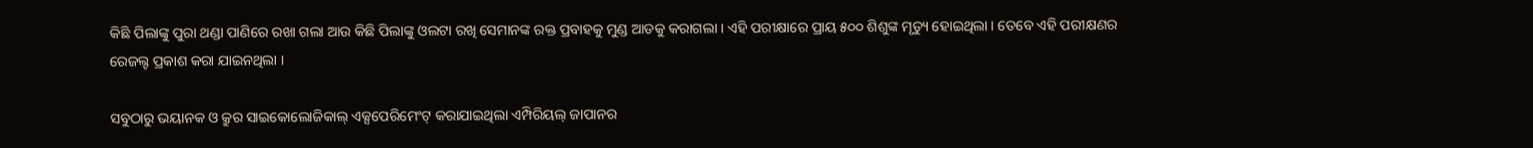କିଛି ପିଲାଙ୍କୁ ପୁରା ଥଣ୍ଡା ପାଣିରେ ରଖା ଗଲା ଆଉ କିଛି ପିଲାଙ୍କୁ ଓଲଟା ରଖି ସେମାନଙ୍କ ରକ୍ତ ପ୍ରବାହକୁ ମୁଣ୍ଡ ଆଡକୁ କରାଗଲା । ଏହି ପରୀକ୍ଷାରେ ପ୍ରାୟ ୫୦୦ ଶିଶୁଙ୍କ ମୃତ୍ୟୁ ହୋଇଥିଲା । ତେବେ ଏହି ପରୀକ୍ଷଣର ରେଜଲ୍ଟ ପ୍ରକାଶ କରା ଯାଇନଥିଲା ।

ସବୁଠାରୁ ଭୟାନକ ଓ କ୍ରୁର ସାଇକୋଲୋଜିକାଲ୍ ଏକ୍ସପେରିମେଂଟ୍ କରାଯାଇଥିଲା ଏମ୍ପିରିୟଲ୍ ଜାପାନର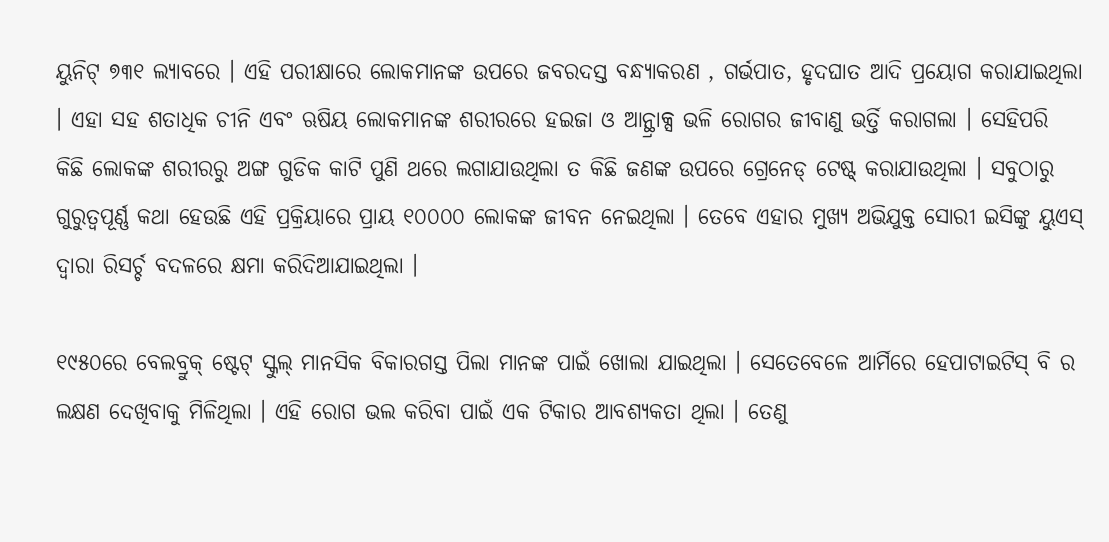ୟୁନିଟ୍ ୭୩୧ ଲ୍ୟାବରେ । ଏହି ପରୀକ୍ଷାରେ ଲୋକମାନଙ୍କ ଉପରେ ଜବରଦସ୍ତ ବନ୍ଧ୍ୟାକରଣ , ଗର୍ଭପାତ, ହୃଦଘାତ ଆଦି ପ୍ରୟୋଗ କରାଯାଇଥିଲା । ଏହା ସହ ଶତାଧିକ ଚୀନି ଏବଂ ଋଷିୟ ଲୋକମାନଙ୍କ ଶରୀରରେ ହଇଜା ଓ ଆନ୍ଥ୍ରାକ୍ସ ଭଳି ରୋଗର ଜୀବାଣୁ ଭର୍ତ୍ତି କରାଗଲା । ସେହିପରି କିଛି ଲୋକଙ୍କ ଶରୀରରୁ ଅଙ୍ଗ ଗୁଡିକ କାଟି ପୁଣି ଥରେ ଲଗାଯାଉଥିଲା ତ କିଛି ଜଣଙ୍କ ଉପରେ ଗ୍ରେନେଡ୍ ଟେଷ୍ଟ୍ କରାଯାଉଥିଲା । ସବୁଠାରୁ ଗୁରୁତ୍ୱପୂର୍ଣ୍ଣ କଥା ହେଉଛି ଏହି ପ୍ରକ୍ରିୟାରେ ପ୍ରାୟ ୧୦୦୦୦ ଲୋକଙ୍କ ଜୀବନ ନେଇଥିଲା । ତେବେ ଏହାର ମୁଖ୍ୟ ଅଭିଯୁକ୍ତ ସୋରୀ ଇସିଙ୍କୁ ୟୁଏସ୍ ଦ୍ୱାରା ରିସର୍ଚ୍ଚ ବଦଳରେ କ୍ଷମା କରିଦିଆଯାଇଥିଲା ।

୧୯୫୦ରେ ବେଲବ୍ରୁକ୍ ଷ୍ଟେଟ୍ ସ୍କୁଲ୍ ମାନସିକ ବିକାରଗସ୍ତ ପିଲା ମାନଙ୍କ ପାଇଁ ଖୋଲା ଯାଇଥିଲା । ସେତେବେଳେ ଆର୍ମିରେ ହେପାଟାଇଟିସ୍ ବି ର ଲକ୍ଷଣ ଦେଖିବାକୁ ମିଳିଥିଲା । ଏହି ରୋଗ ଭଲ କରିବା ପାଇଁ ଏକ ଟିକାର ଆବଶ୍ୟକତା ଥିଲା । ତେଣୁ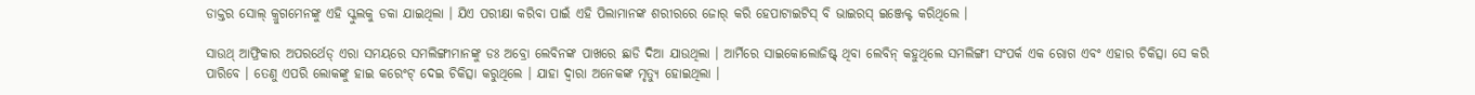ଡାକ୍ତର ସୋଲ୍ କ୍ରୁଗମେନଙ୍କୁ ଏହି ସ୍କୁଲକୁ ଡକା ଯାଇଥିଲା । ଯିଏ ପରୀକ୍ଷା କରିବା ପାଇଁ ଏହି ପିଲାମାନଙ୍କ ଶରୀରରେ ଜୋର୍ କରି ହେପାଟାଇଟିସ୍ ବି ଭାଇରସ୍ ଇଞ୍ଜେକ୍ଟ କରିଥିଲେ ।

ସାଉଥ୍ ଆଫ୍ରିକାର ଅପରର୍ଥେଡ୍ ଏରା ସମୟରେ ସମଲିଙ୍ଗୀମାନଙ୍କୁ ଡଃ ଅବ୍ରୋ ଲେବିନଙ୍କ ପାଖରେ ଛାଡି ଦିଆ ଯାଉଥିଲା । ଆର୍ମିରେ ସାଇକୋଲୋଜିଷ୍ଟ୍ ଥିବା ଲେବିନ୍ କହୁଥିଲେ ସମଲିଙ୍ଗୀ ସଂପର୍କ ଏକ ରୋଗ ଏବଂ ଏହାର ଚିକିତ୍ସା ସେ କରି ପାରିବେ । ତେଣୁ ଏପରି ଲୋକଙ୍କୁ ହାଇ କରେଂଟ୍ ଦେଇ ଚିକିତ୍ସା କରୁଥିଲେ । ଯାହା ଦ୍ୱାରା ଅନେକଙ୍କ ମୃତ୍ୟୁ ହୋଇଥିଲା ।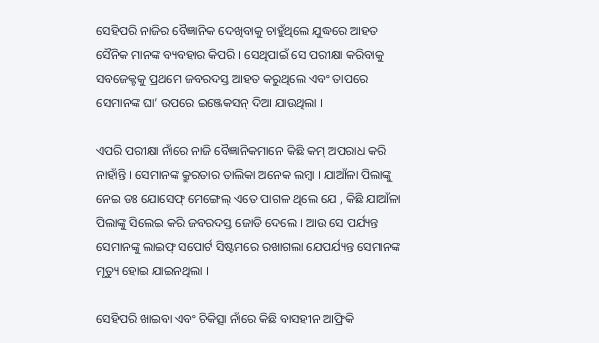ସେହିପରି ନାଜିର ବୈଜ୍ଞାନିକ ଦେଖିବାକୁ ଚାହୁଁଥିଲେ ଯୁଦ୍ଧରେ ଆହତ ସୈନିକ ମାନଙ୍କ ବ୍ୟବହାର କିପରି । ସେଥିପାଇଁ ସେ ପରୀକ୍ଷା କରିବାକୁ ସବଜେକ୍ଟକୁ ପ୍ରଥମେ ଜବରଦସ୍ତ ଆହତ କରୁଥିଲେ ଏବଂ ତାପରେ ସେମାନଙ୍କ ଘା’ ଉପରେ ଇଞ୍ଜେକସନ୍ ଦିଆ ଯାଉଥିଲା ।

ଏପରି ପରୀକ୍ଷା ନାଁରେ ନାଜି ବୈଜ୍ଞାନିକମାନେ କିଛି କମ୍ ଅପରାଧ କରି ନାହାଁନ୍ତି । ସେମାନଙ୍କ କ୍ରୁରତାର ତାଲିକା ଅନେକ ଲମ୍ବା । ଯାଆଁଳା ପିଲାଙ୍କୁ ନେଇ ଡଃ ଯୋସେଫ୍ ମେଙ୍ଗେଲ୍ ଏତେ ପାଗଳ ଥିଲେ ଯେ , କିଛି ଯାଆଁଳା ପିଲାଙ୍କୁ ସିଲେଇ କରି ଜବରଦସ୍ତ ଜୋଡି ଦେଲେ । ଆଉ ସେ ପର୍ଯ୍ୟନ୍ତ ସେମାନଙ୍କୁ ଲାଇଫ୍ ସପୋର୍ଟ ସିଷ୍ଟମରେ ରଖାଗଲା ଯେପର୍ଯ୍ୟନ୍ତ ସେମାନଙ୍କ ମୃତ୍ୟୁ ହୋଇ ଯାଇନଥିଲା ।

ସେହିପରି ଖାଇବା ଏବଂ ଚିକିତ୍ସା ନାଁରେ କିଛି ବାସହୀନ ଆଫ୍ରିକି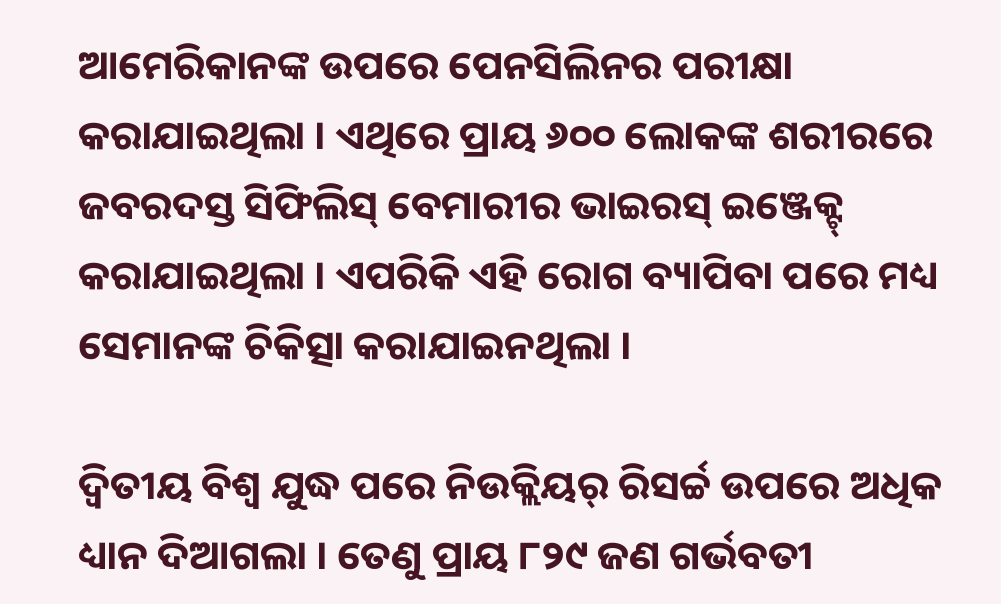ଆମେରିକାନଙ୍କ ଉପରେ ପେନସିଲିନର ପରୀକ୍ଷା କରାଯାଇଥିଲା । ଏଥିରେ ପ୍ରାୟ ୬୦୦ ଲୋକଙ୍କ ଶରୀରରେ ଜବରଦସ୍ତ ସିଫିଲିସ୍ ବେମାରୀର ଭାଇରସ୍ ଇଞ୍ଜେକ୍ଟ୍ କରାଯାଇଥିଲା । ଏପରିକି ଏହି ରୋଗ ବ୍ୟାପିବା ପରେ ମଧ୍ୟ ସେମାନଙ୍କ ଚିକିତ୍ସା କରାଯାଇନଥିଲା ।

ଦ୍ୱିତୀୟ ବିଶ୍ୱ ଯୁଦ୍ଧ ପରେ ନିଉକ୍ଲିୟର୍ ରିସର୍ଚ୍ଚ ଉପରେ ଅଧିକ ଧ୍ୟାନ ଦିଆଗଲା । ତେଣୁ ପ୍ରାୟ ୮୨୯ ଜଣ ଗର୍ଭବତୀ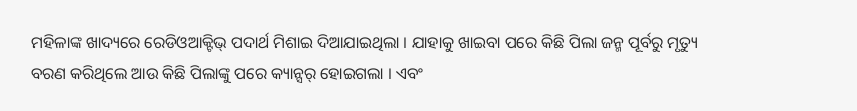ମହିଳାଙ୍କ ଖାଦ୍ୟରେ ରେଡିଓଆକ୍ଟିଭ୍ ପଦାର୍ଥ ମିଶାଇ ଦିଆଯାଇଥିଲା । ଯାହାକୁ ଖାଇବା ପରେ କିଛି ପିଲା ଜନ୍ମ ପୂର୍ବରୁ ମୃତ୍ୟୁ ବରଣ କରିଥିଲେ ଆଉ କିଛି ପିଲାଙ୍କୁ ପରେ କ୍ୟାନ୍ସର୍ ହୋଇଗଲା । ଏବଂ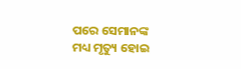ପରେ ସେମାନଙ୍କ ମଧ୍ୟ ମୃତ୍ୟୁ ହୋଇ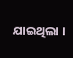ଯାଇଥିଲା ।